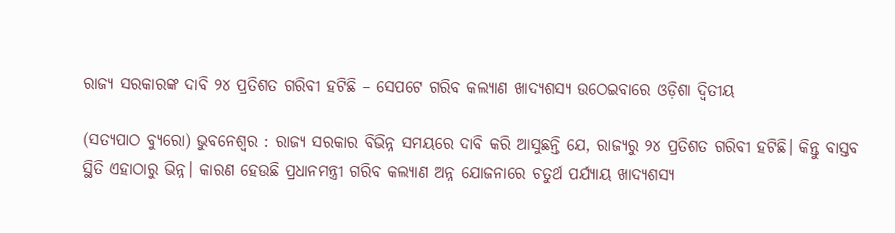ରାଜ୍ୟ ସରକାରଙ୍କ ଦାବି ୨୪ ପ୍ରତିଶତ ଗରିବୀ ହଟିଛି – ସେପଟେ ଗରିବ କଲ୍ୟାଣ ଖାଦ୍ୟଶସ୍ୟ ଉଠେଇବାରେ ଓଡ଼ିଶା ଦ୍ଵିତୀୟ

(ସତ୍ଯପାଠ ବ୍ୟୁରୋ) ଭୁବନେଶ୍ୱର : ରାଜ୍ୟ ସରକାର ବିଭିନ୍ନ ସମୟରେ ଦାବି କରି ଆସୁଛନ୍ତି ଯେ, ରାଜ୍ୟରୁ ୨୪ ପ୍ରତିଶତ ଗରିବୀ ହଟିଛି। କିନ୍ତୁ ବାସ୍ତବ ସ୍ଥିତି ଏହାଠାରୁ ଭିନ୍ନ। କାରଣ ହେଉଛି ପ୍ରଧାନମନ୍ତ୍ରୀ ଗରିବ କଲ୍ୟାଣ ଅନ୍ନ ଯୋଜନାରେ ଚତୁର୍ଥ ପର୍ଯ୍ୟାୟ ଖାଦ୍ୟଶସ୍ୟ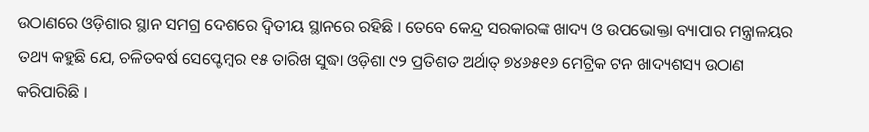ଉଠାଣରେ ଓଡ଼ିଶାର ସ୍ଥାନ ସମଗ୍ର ଦେଶରେ ଦ୍ବିତୀୟ ସ୍ଥାନରେ ରହିଛି । ତେବେ କେନ୍ଦ୍ର ସରକାରଙ୍କ ଖାଦ୍ୟ ଓ ଉପଭୋକ୍ତା ବ୍ୟାପାର ମନ୍ତ୍ରାଳୟର ତଥ୍ୟ କହୁଛି ଯେ, ଚଳିତବର୍ଷ ସେପ୍ଟେମ୍ବର ୧୫ ତାରିଖ ସୁଦ୍ଧା ଓଡ଼ିଶା ୯୨ ପ୍ରତିଶତ ଅର୍ଥାତ୍ ୭୪୬୫୧୬ ମେଟ୍ରିକ ଟନ ଖାଦ୍ୟଶସ୍ୟ ଉଠାଣ କରିପାରିଛି ।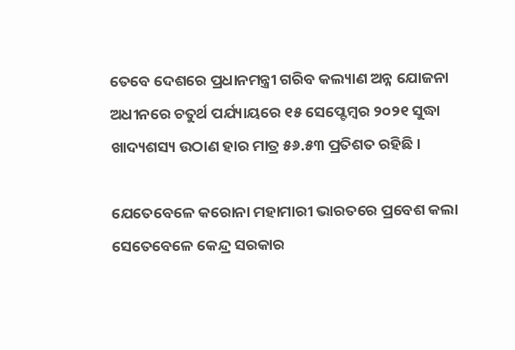ତେବେ ଦେଶରେ ପ୍ରଧାନମନ୍ତ୍ରୀ ଗରିବ କଲ୍ୟାଣ ଅନ୍ନ ଯୋଜନା ଅଧୀନରେ ଚତୁର୍ଥ ପର୍ଯ୍ୟାୟରେ ୧୫ ସେପ୍ଟେମ୍ବର ୨୦୨୧ ସୁଦ୍ଧା ଖାଦ୍ୟଶସ୍ୟ ଉଠାଣ ହାର ମାତ୍ର ୫୬.୫୩ ପ୍ରତିଶତ ରହିଛି ।

ଯେତେବେଳେ କରୋନା ମହାମାରୀ ଭାରତରେ ପ୍ରବେଶ କଲା ସେତେବେଳେ କେନ୍ଦ୍ର ସରକାର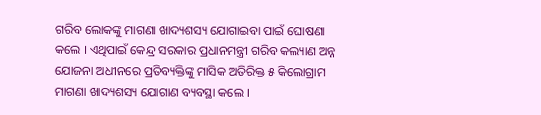ଗରିବ ଲୋକଙ୍କୁ ମାଗଣା ଖାଦ୍ୟଶସ୍ୟ ଯୋଗାଇବା ପାଇଁ ଘୋଷଣା କଲେ । ଏଥିପାଇଁ କେନ୍ଦ୍ର ସରକାର ପ୍ରଧାନମନ୍ତ୍ରୀ ଗରିବ କଲ୍ୟାଣ ଅନ୍ନ ଯୋଜନା ଅଧୀନରେ ପ୍ରତିବ୍ୟକ୍ତିଙ୍କୁ ମାସିକ ଅତିରିକ୍ତ ୫ କିଲୋଗ୍ରାମ ମାଗଣା ଖାଦ୍ୟଶସ୍ୟ ଯୋଗାଣ ବ୍ୟବସ୍ଥା କଲେ ।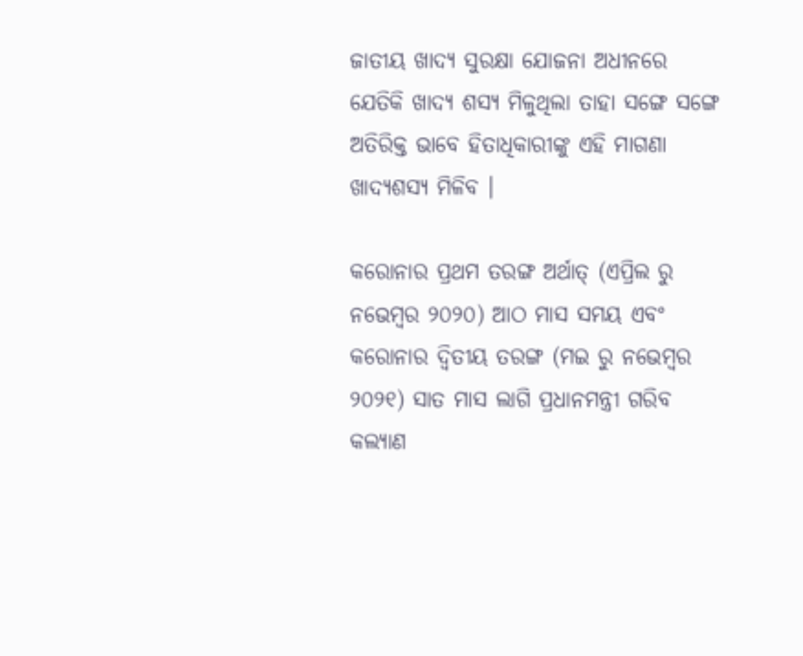ଜାତୀୟ ଖାଦ୍ୟ ସୁରକ୍ଷା ଯୋଜନା ଅଧୀନରେ ଯେତିକି ଖାଦ୍ୟ ଶସ୍ୟ ମିଳୁଥିଲା ତାହା ସଙ୍ଗେ ସଙ୍ଗେ ଅତିରିକ୍ତ ଭାବେ ହିତାଧିକାରୀଙ୍କୁ ଏହି ମାଗଣା ଖାଦ୍ୟଶସ୍ୟ ମିଳିବ ।

କରୋନାର ପ୍ରଥମ ତରଙ୍ଗ ଅର୍ଥାତ୍ (ଏପ୍ରିଲ ରୁ ନଭେମ୍ବର ୨୦୨୦) ଆଠ ମାସ ସମୟ ଏବଂ କରୋନାର ଦ୍ବିତୀୟ ତରଙ୍ଗ (ମଇ ରୁ ନଭେମ୍ବର ୨୦୨୧) ସାତ ମାସ ଲାଗି ପ୍ରଧାନମନ୍ତ୍ରୀ ଗରିବ କଲ୍ୟାଣ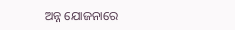ଅନ୍ନ ଯୋଜନାରେ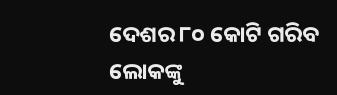ଦେଶର ୮୦ କୋଟି ଗରିବ ଲୋକଙ୍କୁ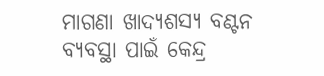ମାଗଣା ଖାଦ୍ୟଶସ୍ୟ ବଣ୍ଟନ ବ୍ୟବସ୍ଥା ପାଇଁ କେନ୍ଦ୍ର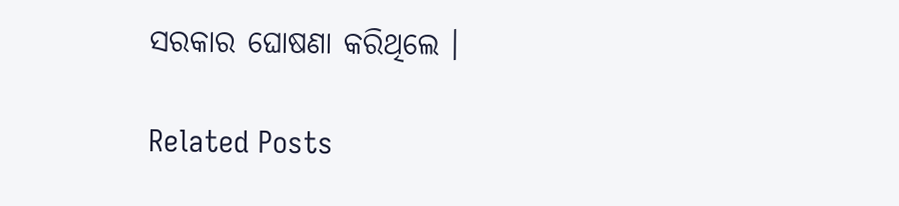ସରକାର ଘୋଷଣା କରିଥିଲେ ।

Related Posts